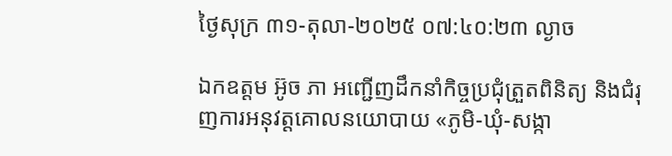ថ្ងៃសុក្រ ៣១-តុលា-២០២៥ ០៧:៤០:២៣ ល្ងាច

ឯកឧត្ដម អ៊ូច ភា អញ្ជើញដឹកនាំកិច្ចប្រជុំត្រួតពិនិត្យ និងជំរុញការអនុវត្តគោលនយោបាយ «ភូមិ-ឃុំ-សង្កា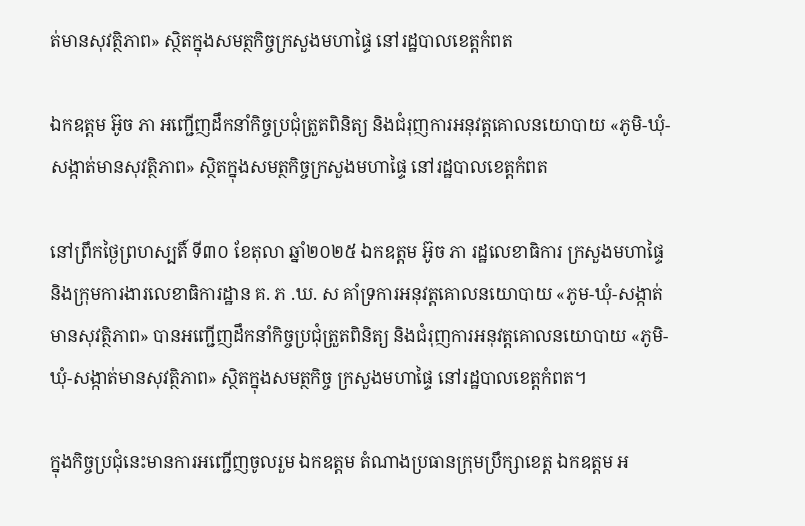ត់មានសុវត្ថិភាព» ស្ថិតក្នុងសមត្ថកិច្ចក្រសួងមហាផ្ទៃ នៅរដ្ឋបាលខេត្តកំពត

ឯកឧត្ដម អ៊ូច ភា អញ្ជើញដឹកនាំកិច្ចប្រជុំត្រួតពិនិត្យ និងជំរុញការអនុវត្តគោលនយោបាយ «ភូមិ-ឃុំ-សង្កាត់មានសុវត្ថិភាព» ស្ថិតក្នុងសមត្ថកិច្ចក្រសួងមហាផ្ទៃ នៅរដ្ឋបាលខេត្តកំពត

នៅព្រឹកថ្ងៃព្រហស្បតិ៍ ទី៣០ ខែតុលា ឆ្នាំ២០២៥ ឯកឧត្ដម អ៊ូច ភា រដ្ឋលេខាធិការ ក្រសួងមហាផ្ទៃ និងក្រុមការងារលេខាធិការដ្ឋាន គ. ភ .ឃ. ស គាំទ្រការអនុវត្តគោលនយោបាយ «ភូម-ឃុំ-សង្កាត់ មានសុវត្ថិភាព» បានអញ្ជើញដឹកនាំកិច្ចប្រជុំត្រួតពិនិត្យ និងជំរុញការអនុវត្តគោលនយោបាយ «ភូមិ-ឃុំ-សង្កាត់មានសុវត្ថិភាព» ស្ថិតក្នុងសមត្ថកិច្ច ក្រសួងមហាផ្ទៃ នៅរដ្ឋបាលខេត្តកំពត។

ក្នុងកិច្ចប្រជុំនេះមានការអញ្ជើញចូលរួម ឯកឧត្តម តំណាងប្រធានក្រុមប្រឹក្សាខេត្ត ឯកឧត្តម អ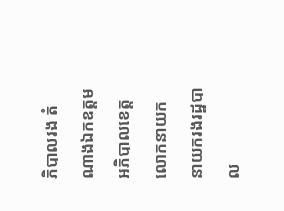ភិបាលរង តំណាងឯកឧត្ដមអភិបាលខេត្ត លោកនាយក នាយករងរដ្ឋបាល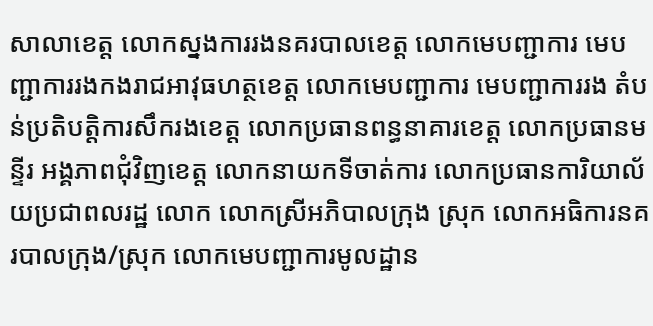សាលាខេត្ត លោកស្នងការរងនគរបាលខេត្ត លោកមេបញ្ជាការ មេបញ្ជាការរងកងរាជអាវុធហត្ថខេត្ត លោកមេបញ្ជាការ មេបញ្ជាការរង តំបន់ប្រតិបត្តិការសឹករងខេត្ត លោកប្រធានពន្ធនាគារខេត្ត លោកប្រធានមន្ទីរ អង្គភាពជុំវិញខេត្ត លោកនាយកទីចាត់ការ លោកប្រធានការិយាល័យប្រជាពលរដ្ឋ លោក លោកស្រីអភិបាលក្រុង ស្រុក លោកអធិការនគរបាលក្រុង/ស្រុក លោកមេបញ្ជាការមូលដ្ឋាន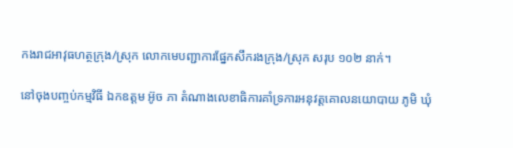កងរាជអាវុធហត្ថក្រុង/ស្រុក លោកមេបញ្ជាការផ្នែកសឹករងក្រុង/ស្រុក សរុប ១០២ នាក់។

នៅចុងបញ្ចប់កម្មវិធី ឯកឧត្ដម អ៊ូច ភា តំណាងលេខាធិការគាំទ្រការអនុវត្តគោលនយោបាយ ភូមិ ឃុំ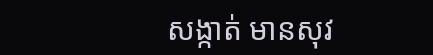សង្កាត់ មានសុវ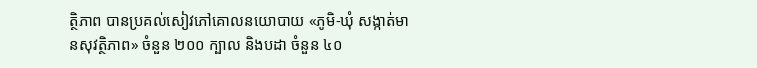ត្ថិភាព បានប្រគល់សៀវភៅគោលនយោបាយ «ភូមិ-ឃុំ សង្កាត់មានសុវត្ថិភាព» ចំនួន ២០០ ក្បាល និងបដា ចំនួន ៤០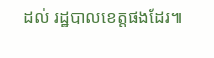ដល់ រដ្ឋបាលខេត្តផងដែរ៕